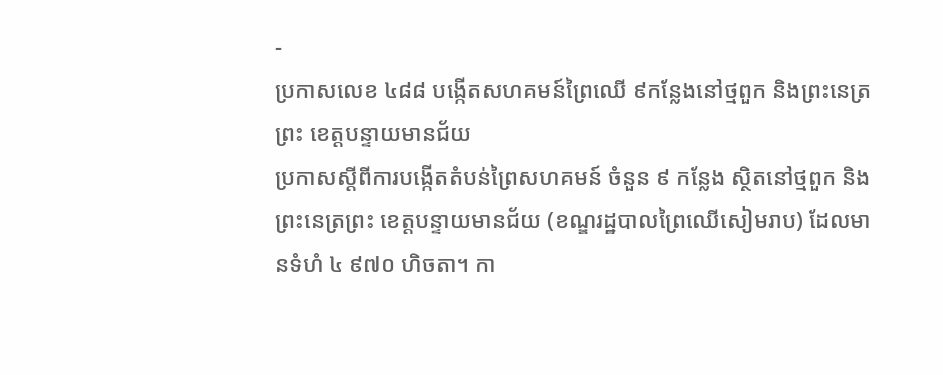-
ប្រកាសលេខ ៤៨៨ បង្កើតសហគមន៍ព្រៃឈើ ៩កន្លែងនៅថ្មពួក និងព្រះនេត្រព្រះ ខេត្តបន្ទាយមានជ័យ
ប្រកាសស្ដីពីការបង្កើតតំបន់ព្រៃសហគមន៍ ចំនួន ៩ កន្លែង ស្ថិតនៅថ្មពួក និងព្រះនេត្រព្រះ ខេត្តបន្ទាយមានជ័យ (ខណ្ឌរដ្ឋបាលព្រៃឈើសៀមរាប) ដែលមានទំហំ ៤ ៩៧០ ហិចតា។ កា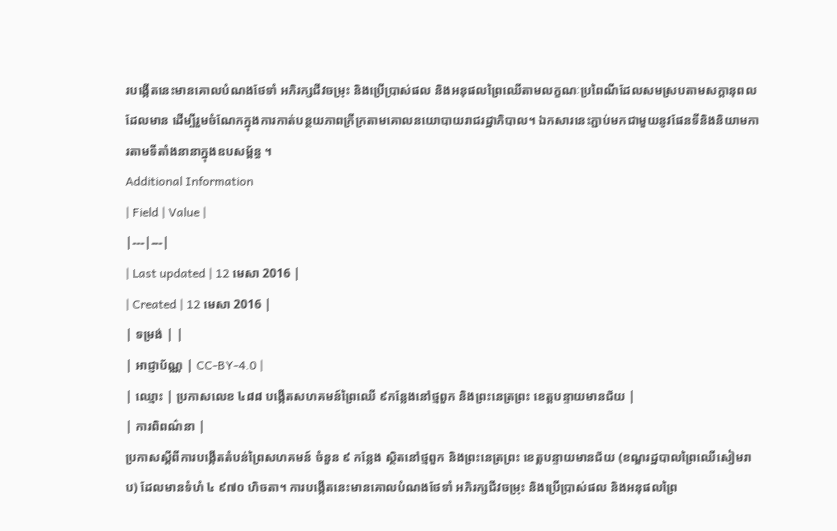របង្កើតនេះមានគោលបំណងថែទាំ អភិរក្សជីវចម្រុះ និងប្រើប្រាស់ផល និងអនុផលព្រៃឈើតាមលក្ខណៈប្រពៃណីដែលសមស្របតាមសក្ដានុពលដែលមាន ដើម្បីរួមចំណែកក្នុងការកាត់បន្ថយភាពក្រីក្រតាមគោលនយោបាយរាជរដ្ឋាភិបាល។ ឯកសារនេះភ្ជាប់មកជាមួយនូវផែនទីនិងនិយាមការតាមទីតាំងនានាក្នុងឧបសម្ព័ន្ធ ។
Additional Information
| Field | Value |
|---|---|
| Last updated | 12 មេសា 2016 |
| Created | 12 មេសា 2016 |
| ទម្រង់ | |
| អាជ្ញាប័ណ្ណ | CC-BY-4.0 |
| ឈ្មោះ | ប្រកាសលេខ ៤៨៨ បង្កើតសហគមន៍ព្រៃឈើ ៩កន្លែងនៅថ្មពួក និងព្រះនេត្រព្រះ ខេត្តបន្ទាយមានជ័យ |
| ការពិពណ៌នា |
ប្រកាសស្ដីពីការបង្កើតតំបន់ព្រៃសហគមន៍ ចំនួន ៩ កន្លែង ស្ថិតនៅថ្មពួក និងព្រះនេត្រព្រះ ខេត្តបន្ទាយមានជ័យ (ខណ្ឌរដ្ឋបាលព្រៃឈើសៀមរាប) ដែលមានទំហំ ៤ ៩៧០ ហិចតា។ ការបង្កើតនេះមានគោលបំណងថែទាំ អភិរក្សជីវចម្រុះ និងប្រើប្រាស់ផល និងអនុផលព្រៃ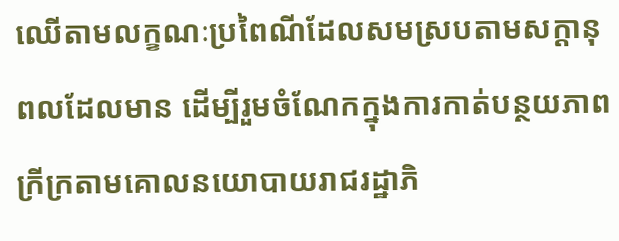ឈើតាមលក្ខណៈប្រពៃណីដែលសមស្របតាមសក្ដានុពលដែលមាន ដើម្បីរួមចំណែកក្នុងការកាត់បន្ថយភាពក្រីក្រតាមគោលនយោបាយរាជរដ្ឋាភិ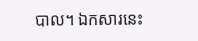បាល។ ឯកសារនេះ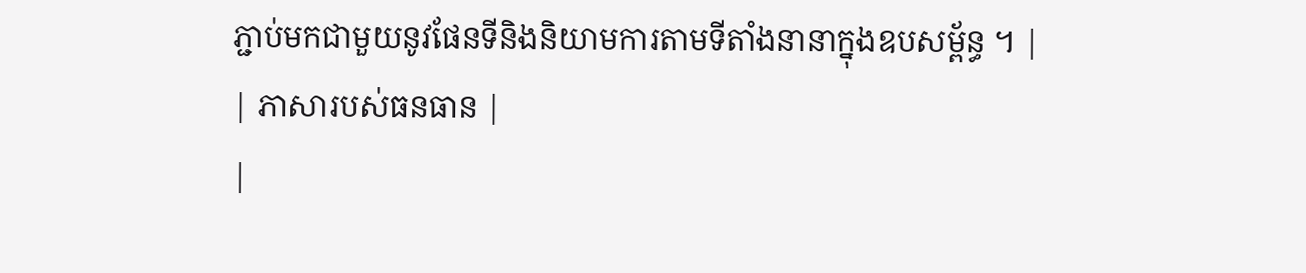ភ្ជាប់មកជាមួយនូវផែនទីនិងនិយាមការតាមទីតាំងនានាក្នុងឧបសម្ព័ន្ធ ។ |
| ភាសារបស់ធនធាន |
|